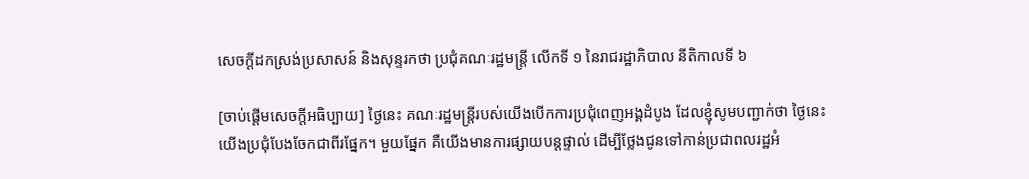សេចក្តីដកស្រង់ប្រសាសន៍ និងសុន្ទរកថា ប្រជុំគណៈរដ្ឋមន្ត្រី លើកទី ១ នៃរាជរដ្ឋាភិបាល នីតិកាលទី ៦

[ចាប់ផ្តើមសេចក្តីអធិប្បាយ] ថ្ងៃនេះ គណៈរដ្ឋមន្ត្រីរបស់យើងបើកការប្រជុំពេញអង្គដំបូង ដែលខ្ញុំសូមបញ្ជាក់ថា ថ្ងៃនេះ យើងប្រជុំបែងចែកជាពីរផ្នែក។ មួយផ្នែក គឺយើងមានការផ្សាយបន្តផ្ទាល់ ដើម្បីថ្លែងជូនទៅកាន់ប្រជាពលរដ្ឋអំ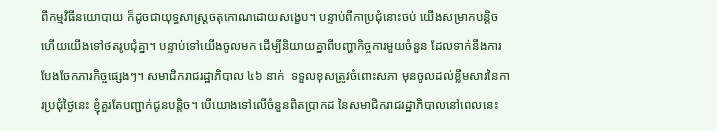ពីកម្មវិធីនយោបាយ ក៏ដូចជាយុទ្ធសាស្ត្រចតុកោណដោយសង្ខេប។ បន្ទាប់ពីកាប្រជុំនោះចប់ យើងសម្រាកបន្តិច ហើយយើងទៅថតរូបជុំគ្នា។ បន្ទាប់ទៅយើងចូលមក ដើម្បីនិយាយគ្នាពីបញ្ហាកិច្ចការមួយចំនួន ដែលទាក់នឹងការបែងចែកភារកិច្ចផ្សេងៗ។ សមាជិករាជរដ្ឋាភិបាល ៤៦ នាក់  ទទួលខុសត្រូវចំពោះសភា មុនចូលដល់ខ្លឹមសារនៃការប្រជុំថ្ងៃនេះ ខ្ញុំគួរតែបញ្ជាក់ជូនបន្តិច។ បើយោងទៅលើចំនួនពិតប្រាកដ នៃសមាជិករាជរដ្ឋាភិបាលនៅពេលនេះ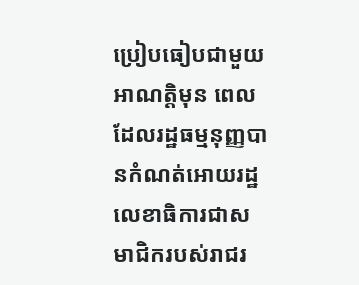ប្រៀបធៀបជាមួយអាណត្តិមុន ពេលដែលរដ្ឋធម្មនុញ្ញបានកំណត់អោយរដ្ឋលេខាធិការជាសមាជិករបស់រាជរ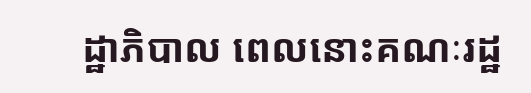ដ្ឋាភិបាល ពេលនោះគណៈរដ្ឋ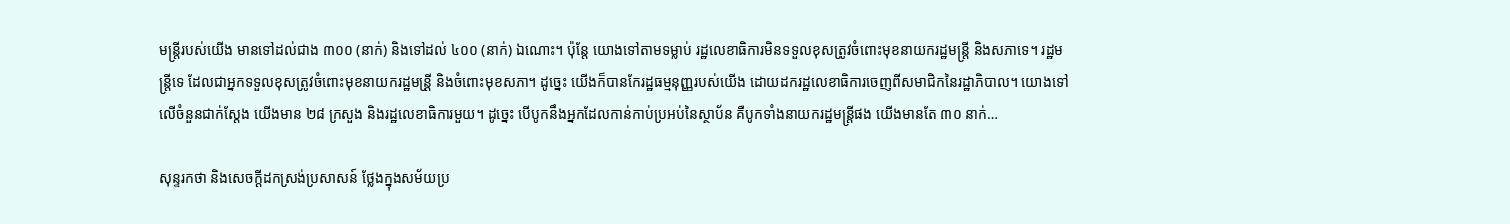មន្ត្រីរបស់យើង មានទៅដល់ជាង ៣០០ (នាក់) និងទៅដល់ ៤០០ (នាក់) ឯណោះ។ ប៉ុន្តែ យោងទៅតាមទម្លាប់ រដ្ឋលេខាធិការមិនទទួលខុសត្រូវចំពោះមុខនាយករដ្ឋមន្ត្រី និងសភាទេ។ រដ្ឋមន្ត្រីទេ ដែលជាអ្នកទទួលខុសត្រូវចំពោះមុខនាយករដ្ឋមន្រី្ត និងចំពោះមុខសភា។ ដូច្នេះ យើងក៏បានកែរដ្ឋធម្មនុញ្ញរបស់យើង ដោយដករដ្ឋលេខាធិការចេញពីសមាជិកនៃរដ្ឋាភិបាល។ យោងទៅលើចំនួនជាក់ស្ដែង យើងមាន ២៨ ក្រសួង និងរដ្ឋលេខាធិការមួយ។ ដូច្នេះ បើបូកនឹងអ្នកដែលកាន់កាប់ប្រអប់នៃស្ថាប័ន គឺបូកទាំងនាយករដ្ឋមន្ត្រីផង យើងមានតែ ៣០ នាក់…

សុន្ទរកថា និងសេចក្ដីដកស្រង់ប្រសាសន៍ ថ្លែងក្នុងសម័យប្រ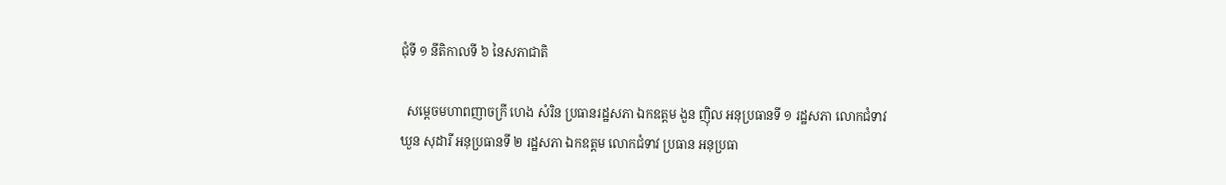ជុំទី ១ នីតិកាលទី ៦ នៃសភាជាតិ

  សម្ដេចមហាពញាចក្រី ហេង សំរិន ប្រធានរដ្ឋសភា ឯកឧត្តម ងួន ញ៉ិល អនុប្រធានទី ១ រដ្ឋសភា លោកជំទាវ ឃួន សុដារី អនុប្រធានទី ២ រដ្ឋសភា ឯកឧត្តម លោកជំទាវ ប្រធាន អនុប្រធា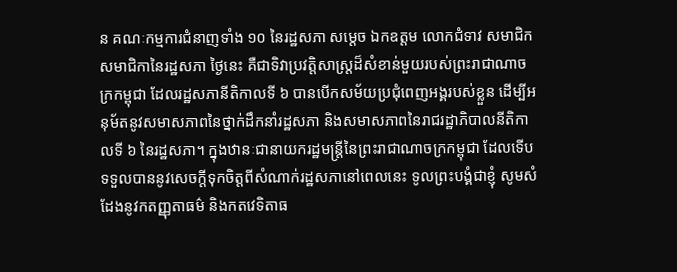ន គណៈកម្មការជំនាញទាំង ១០ នៃរដ្ឋសភា សម្ដេច ឯកឧត្តម លោកជំទាវ សមាជិក សមាជិកានៃរដ្ឋសភា ថ្ងៃនេះ គឺជាទិវាប្រវត្តិសាស្រ្តដ៏សំខាន់មួយរបស់ព្រះរាជាណាចក្រកម្ពុជា ដែលរដ្ឋសភានីតិកាលទី ៦ បានបើកសម័យប្រជុំពេញអង្គរបស់ខ្លួន ដើម្បីអនុម័តនូវសមាសភាពនៃថ្នាក់ដឹកនាំរដ្ឋសភា និងសមាសភាពនៃរាជរដ្ឋាភិបាលនីតិកាលទី ៦ នៃរដ្ឋសភា។ ក្នុងឋានៈជានាយករដ្ឋមន្រ្តីនៃព្រះរាជាណាចក្រកម្ពុជា ដែលទើបទទួលបាននូវសេចក្ដីទុកចិត្តពីសំណាក់រដ្ឋសភានៅពេលនេះ ទូលព្រះបង្គំជាខ្ញុំ សូមសំដែងនូវកតញ្ញុតាធម៌ និងកតវេទិតាធ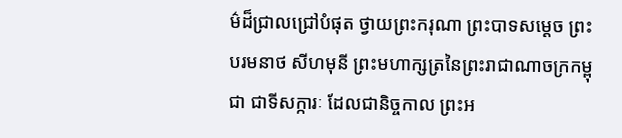ម៌ដ៏ជ្រាលជ្រៅបំផុត ថ្វាយព្រះករុណា ព្រះបាទសម្ដេច ព្រះបរមនាថ សីហមុនី ព្រះមហាក្សត្រនៃព្រះរាជាណាចក្រកម្ពុជា ជាទីសក្ការៈ ដែលជានិច្ចកាល ព្រះអ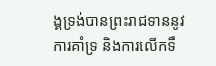ង្គទ្រង់បានព្រះរាជទាននូវការគាំទ្រ និងការលើកទឹ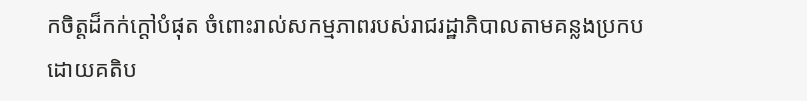កចិត្តដ៏កក់ក្ដៅបំផុត ចំពោះរាល់សកម្មភាពរបស់រាជរដ្ឋាភិបាលតាមគន្លងប្រកបដោយគតិប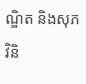ណ្ឌិត និងសុភវិនិ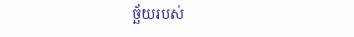ច្ឆ័យរបស់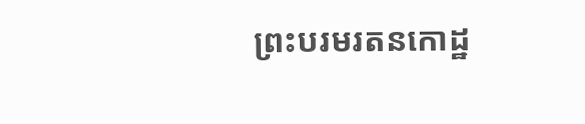ព្រះបរមរតនកោដ្ឋ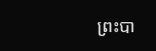ព្រះបា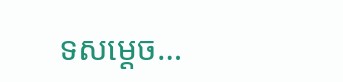ទសម្ដេច…